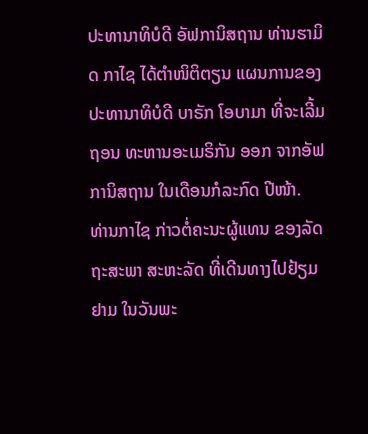ປະທານາທິບໍດີ ອັຟການິສຖານ ທ່ານຮາມິດ ກາໄຊ ໄດ້ຕຳໜິຕິຕຽນ ແຜນການຂອງປະທານາທິບໍດີ ບາຣັກ ໂອບາມາ ທີ່ຈະເລີ້ມຖອນ ທະຫານອະເມຣິກັນ ອອກ ຈາກອັຟການິສຖານ ໃນເດືອນກໍລະກົດ ປີໜ້າ.
ທ່ານກາໄຊ ກ່າວຕໍ່ຄະນະຜູ້ແທນ ຂອງລັດຖະສະພາ ສະຫະລັດ ທີ່ເດີນທາງໄປຢ້ຽມຢາມ ໃນວັນພະ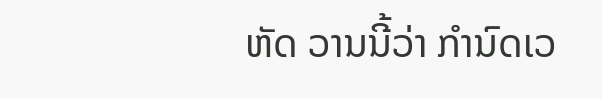ຫັດ ວານນີ້ວ່າ ກຳນົດເວ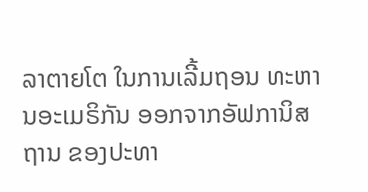ລາຕາຍໂຕ ໃນການເລີ້ມຖອນ ທະຫານອະເມຣິກັນ ອອກຈາກອັຟການິສຖານ ຂອງປະທາ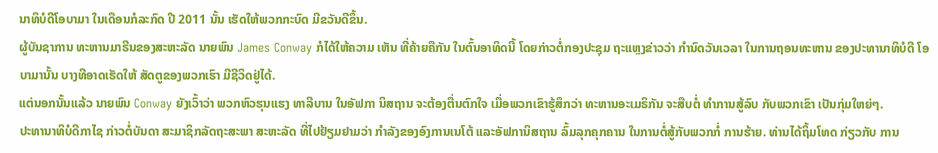ນາທິບໍດີໂອບາມາ ໃນເດືອນກໍລະກົດ ປີ 2011 ນັ້ນ ເຮັດໃຫ້ພວກກະບົດ ມີຂວັນດີຂຶ້ນ.
ຜູ້ບັນຊາການ ທະຫານມາຣີນຂອງສະຫະລັດ ນາຍພົນ James Conway ກໍໄດ້ໃຫ້ຄວາມ ເຫັນ ທີ່ຄ້າຍຄືກັນ ໃນຕົ້ນອາທິດນີ້ ໂດຍກ່າວຕໍ່ກອງປະຊຸມ ຖະແຫຼງຂ່າວວ່າ ກຳນົດວັນເວລາ ໃນການຖອນທະຫານ ຂອງປະທານາທິບໍດີ ໂອບາມານັ້ນ ບາງທີອາດເຮັດໃຫ້ ສັດຕູຂອງພວກເຮົາ ມີຊີວິດຢູ່ໄດ້.
ແຕ່ນອກນັ້ນແລ້ວ ນາຍພົນ Conway ຍັງເວົ້າວ່າ ພວກຫົວຮຸນແຮງ ທາລີບານ ໃນອັຟກາ ນິສຖານ ຈະຕ້ອງຕື່ນຕົກໃຈ ເມື່ອພວກເຂົາຮູ້ສຶກວ່າ ທະຫານອະເມຣິກັນ ຈະສືບຕໍ່ ທຳການສູ້ລົບ ກັບພວກເຂົາ ເປັນກຸ່ມໃຫຍ່ໆ.
ປະທານາທິບໍດີກາໄຊ ກ່າວຕໍ່ບັນດາ ສະມາຊິກລັດຖະສະພາ ສະຫະລັດ ທີ່ໄປຢ້ຽມຢາມວ່າ ກຳລັງຂອງອົງການເນໂຕ້ ແລະອັຟການິສຖານ ລົ້ມລຸກຄຸກຄານ ໃນການຕໍ່ສູ້ກັບພວກກໍ່ ການຮ້າຍ. ທ່ານໄດ້ຖິ້ມໂທດ ກ່ຽວກັບ ການ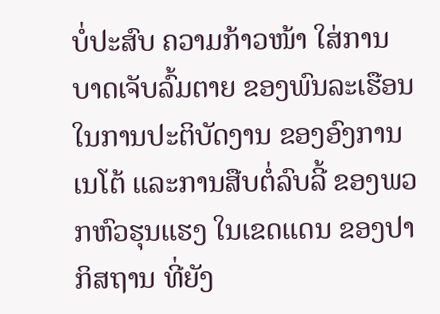ບໍ່ປະສົບ ຄວາມກ້າວໜ້າ ໃສ່ການບາດເຈັບລົ້ມຕາຍ ຂອງພົນລະເຮືອນ ໃນການປະຕິບັດງານ ຂອງອົງການເນໂຕ້ ແລະການສືບຕໍ່ລົບລີ້ ຂອງພວກຫົວຮຸນແຮງ ໃນເຂດແດນ ຂອງປາກິສຖານ ທີ່ຍັງ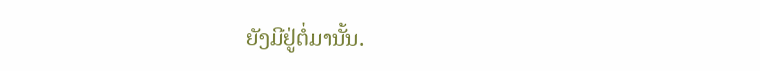ຍັງມີຢູ່ຕໍ່ມານັ້ນ.